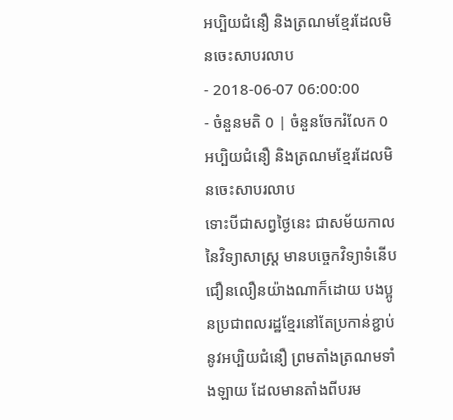អប្បិយជំនឿ និងត្រណមខ្មែរដែលមិនចេះសាបរលាប
- 2018-06-07 06:00:00
- ចំនួនមតិ 0 | ចំនួនចែករំលែក 0
អប្បិយជំនឿ និងត្រណមខ្មែរដែលមិនចេះសាបរលាប
ទោះបីជាសព្វថ្ងៃនេះ ជាសម័យកាលនៃវិទ្យាសាស្ត្រ មានបច្ចេកវិទ្យាទំនើបជឿនលឿនយ៉ាងណាក៏ដោយ បងប្អូនប្រជាពលរដ្ឋខ្មែរនៅតែប្រកាន់ខ្ជាប់នូវអប្បិយជំនឿ ព្រមតាំងត្រណមទាំងឡាយ ដែលមានតាំងពីបរម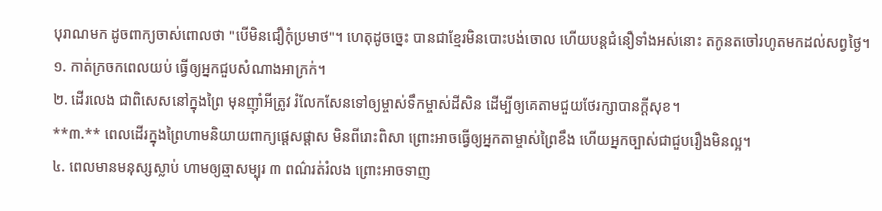បុរាណមក ដូចពាក្យចាស់ពោលថា "បើមិនជឿកុំប្រមាថ"។ ហេតុដូចច្នេះ បានជាខ្មែរមិនបោះបង់ចោល ហើយបន្តជំនឿទាំងអស់នោះ តកូនតចៅរហូតមកដល់សព្វថ្ងៃ។
១. កាត់ក្រចកពេលយប់ ធ្វើឲ្យអ្នកជួបសំណាងអាក្រក់។
២. ដើរលេង ជាពិសេសនៅក្នុងព្រៃ មុនញ៉ាំអីត្រូវ រំលែកសែនទៅឲ្យម្ចាស់ទឹកម្ចាស់ដីសិន ដើម្បីឲ្យគេតាមជួយថែរក្សាបានក្តីសុខ។
**៣.** ពេលដើរក្នុងព្រៃហាមនិយាយពាក្យផ្ដេសផ្ដាស មិនពីរោះពិសា ព្រោះអាចធ្វើឲ្យអ្នកតាម្ចាស់ព្រៃខឹង ហើយអ្នកច្បាស់ជាជួបរឿងមិនល្អ។
៤. ពេលមានមនុស្សស្លាប់ ហាមឲ្យឆ្មាសម្បុរ ៣ ពណ៌រត់រំលង ព្រោះអាចទាញ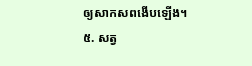ឲ្យសាកសពងើបឡើង។
៥. សត្វ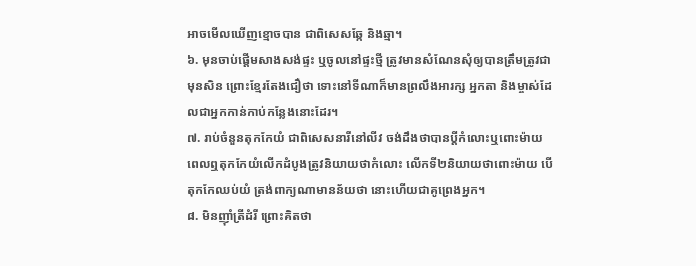អាចមើលឃើញខ្មោចបាន ជាពិសេសឆ្កែ និងឆ្មា។
៦. មុនចាប់ផ្តើមសាងសង់ផ្ទះ ឬចូលនៅផ្ទះថ្មី ត្រូវមានសំណែនសុំឲ្យបានត្រឹមត្រូវជាមុនសិន ព្រោះខ្មែរតែងជឿថា ទោះនៅទីណាក៏មានព្រលឹងអារក្ស អ្នកតា និងម្ចាស់ដែលជាអ្នកកាន់កាប់កន្លែងនោះដែរ។
៧. រាប់ចំនួនតុកកែយំ ជាពិសេសនារីនៅលីវ ចង់ដឹងថាបានប្តីកំលោះឬពោះម៉ាយ ពេលឮតុកកែយំលើកដំបូងត្រូវនិយាយថាកំលោះ លើកទី២និយាយថាពោះម៉ាយ បើតុកកែឈប់យំ ត្រង់ពាក្យណាមានន័យថា នោះហើយជាគូព្រេងអ្នក។
៨. មិនញ៉ាំត្រីដំរី ព្រោះគិតថា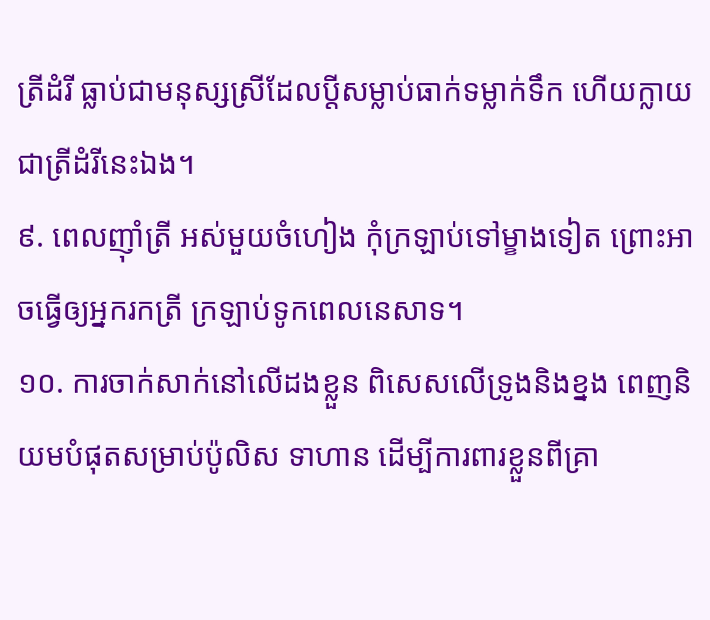ត្រីដំរី ធ្លាប់ជាមនុស្សស្រីដែលប្តីសម្លាប់ធាក់ទម្លាក់ទឹក ហើយក្លាយជាត្រីដំរីនេះឯង។
៩. ពេលញ៉ាំត្រី អស់មួយចំហៀង កុំក្រឡាប់ទៅម្ខាងទៀត ព្រោះអាចធ្វើឲ្យអ្នករកត្រី ក្រឡាប់ទូកពេលនេសាទ។
១០. ការចាក់សាក់នៅលើដងខ្លួន ពិសេសលើទ្រូងនិងខ្នង ពេញនិយមបំផុតសម្រាប់ប៉ូលិស ទាហាន ដើម្បីការពារខ្លួនពីគ្រា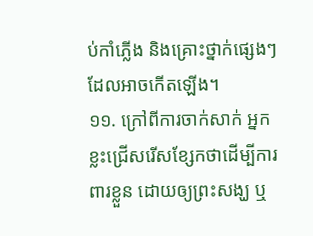ប់កាំភ្លើង និងគ្រោះថ្នាក់ផ្សេងៗដែលអាចកើតឡើង។
១១. ក្រៅពីការចាក់សាក់ អ្នកខ្លះជ្រើសរើសខ្សែកថាដើម្បីការពារខ្លួន ដោយឲ្យព្រះសង្ឃ ឬ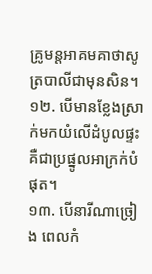គ្រូមន្តអាគមគាថាសូត្របាលីជាមុនសិន។
១២. បើមានខ្លែងស្រាក់មកយំលើដំបូលផ្ទះ គឺជាប្រផ្នូលអាក្រក់បំផុត។
១៣. បើនារីណាច្រៀង ពេលកំ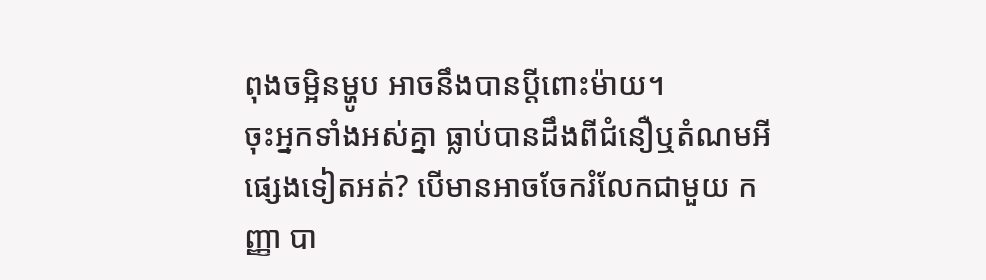ពុងចម្អិនម្ហូប អាចនឹងបានប្តីពោះម៉ាយ។
ចុះអ្នកទាំងអស់គ្នា ធ្លាប់បានដឹងពីជំនឿឬតំណមអីផ្សេងទៀតអត់? បើមានអាចចែករំលែកជាមួយ កញ្ញា បា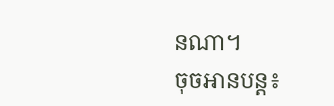នណា។
ចុចអានបន្ត៖